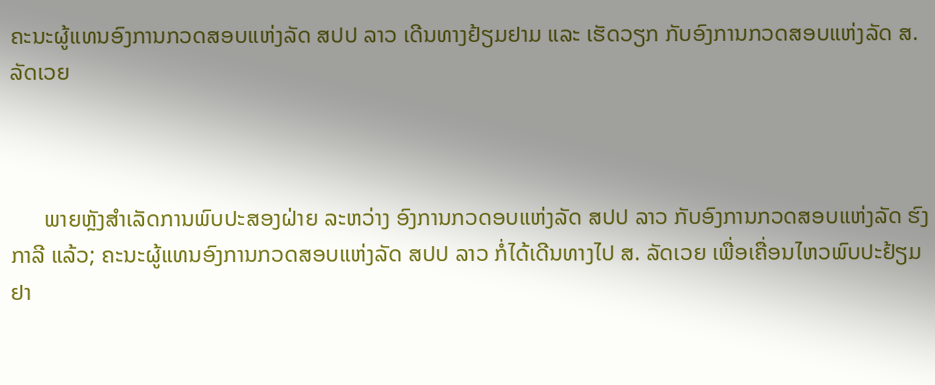ຄະນະຜູ້ແທນອົງການກວດສອບແຫ່ງລັດ ສປປ ລາວ ເດີນທາງຢ້ຽມຢາມ ແລະ ເຮັດວຽກ ກັບອົງການກວດສອບແຫ່ງລັດ ສ. ລັດເວຍ



      ພາຍຫຼັງສຳເລັດການພົບປະສອງຝ່າຍ ລະຫວ່າງ ອົງການກວດອບແຫ່ງລັດ ສປປ ລາວ ກັບອົງການກວດສອບແຫ່ງລັດ ຮົງກາລີ ແລ້ວ; ຄະນະຜູ້ແທນອົງການກວດສອບແຫ່ງລັດ ສປປ ລາວ ກໍ່ໄດ້ເດີນທາງໄປ ສ. ລັດເວຍ ເພື່ອເຄື່ອນໄຫວພົບປະຢ້ຽມຢາ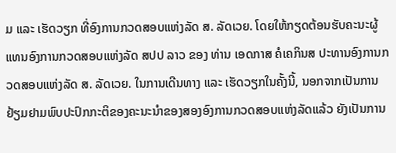ມ ແລະ ເຮັດວຽກ ທີ່ອົງການກວດສອບແຫ່ງລັດ ສ. ລັດເວຍ. ໂດຍໃຫ້ກຽດຕ້ອນຮັບຄະນະຜູ້ແທນອົງການກວດສອບແຫ່ງລັດ ສປປ ລາວ ຂອງ ທ່ານ ເອດກາສ ຄໍເຄກິນສ ປະທານອົງການກວດສອບແຫ່ງລັດ ສ. ລັດເວຍ. ໃນການເດີນທາງ ແລະ ເຮັດວຽກໃນຄັ້ງນີ້, ນອກຈາກເປັນການຢ້ຽມຢາມພົບປະປົກກະຕິຂອງຄະນະນຳຂອງສອງອົງການກວດສອບແຫ່ງລັດແລ້ວ ຍັງເປັນການ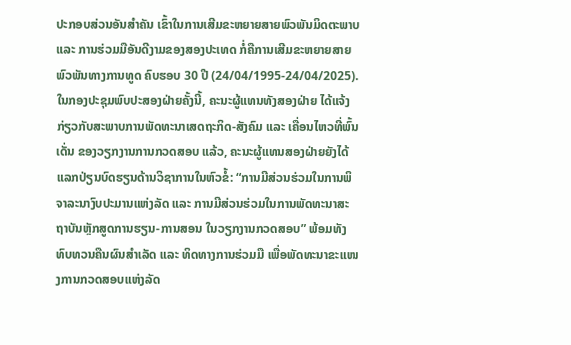ປະກອບສ່ວນອັນສຳຄັນ ເຂົ້າໃນການເສີມຂະຫຍາຍສາຍພົວພັນມິດຕະພາບ ແລະ ການຮ່ວມມືອັນດີງາມຂອງສອງປະເທດ ກໍ່ຄືການເສີມຂະຫຍາຍສາຍພົວພັນທາງການທູດ ຄົບຮອບ 30 ປີ (24/04/1995-24/04/2025). ໃນກອງປະຊຸມພົບປະສອງຝ່າຍຄັ້ງນີ້, ຄະນະຜູ້ແທນທັງສອງຝ່າຍ ໄດ້ແຈ້ງກ່ຽວກັບສະພາບການພັດທະນາເສດຖະກິດ-ສັງຄົມ ແລະ ເຄື່ອນໄຫວທີ່ພົ້ນເດັ່ນ ຂອງວຽກງານການກວດສອບ ແລ້ວ, ຄະນະຜູ້ແທນສອງຝ່າຍຍັງໄດ້ແລກປ່ຽນບົດຮຽນດ້ານວິຊາການໃນຫົວຂໍ້: “ການມີສ່ວນຮ່ວມໃນການພິຈາລະນາງົບປະມານແຫ່ງລັດ ແລະ ການມີສ່ວນຮ່ວມໃນການພັດທະນາສະຖາບັນຫຼັກສູດການຮຽນ-ການສອນ ໃນວຽກງານກວດສອບ” ພ້ອມທັງທົບທວນຄືນຜົນສໍາເລັດ ແລະ ທິດທາງການຮ່ວມມື ເພື່ອພັດທະນາຂະແໜງການກວດສອບແຫ່ງລັດ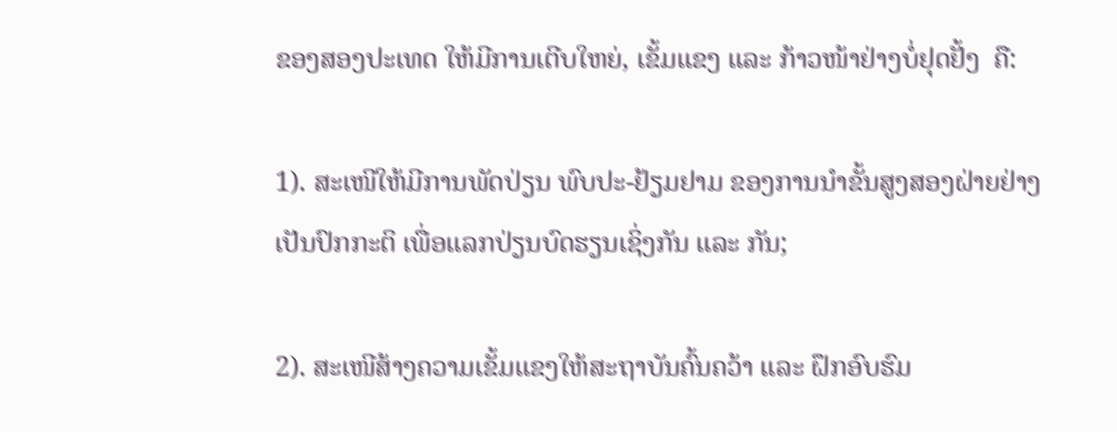ຂອງສອງປະເທດ ໃຫ້ມີການເຕີບໃຫຍ່, ເຂັ້ມແຂງ ແລະ ກ້າວໜ້າຢ່າງບໍ່ຢຸດຢັ້ງ  ຄື:

1). ສະເໜີໃຫ້ມີການພັດປ່ຽນ ພົບປະ-ຢ້ຽມຢາມ ຂອງການນຳຂັ້ນສູງສອງຝ່າຍຢ່າງເປັນປົກກະຕິ ເພື່ອແລກປ່ຽນບົດຮຽນເຊິ່ງກັນ ແລະ ກັນ;

2). ສະເໜີສ້າງຄວາມເຂັ້ມແຂງໃຫ້ສະຖາບັນຄົ້ນຄວ້າ ແລະ ຝຶກອົບຮົມ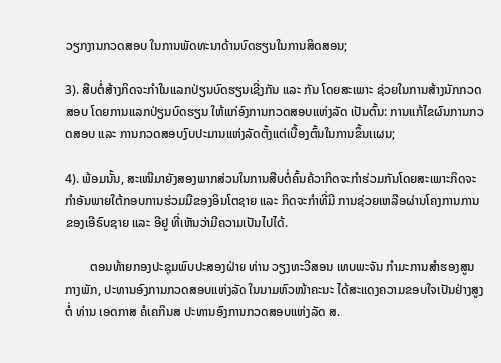ວຽກງານກວດສອບ ໃນການພັດທະນາດ້ານບົດຮຽນໃນການສິດສອນ;

3). ສືບຕໍ່ສ້າງກິດຈະກໍາໃນແລກປ່ຽນບົດຮຽນເຊີ່ງກັນ ແລະ ກັນ ໂດຍສະເພາະ ຊ່ວຍໃນການສ້າງນັກກວດສອບ ໂດຍການແລກປ່ຽນບົດຮຽນ ໃຫ້ແກ່ອົງການກວດສອບແຫ່ງລັດ ເປັນຕົ້ນ: ການແກ້ໄຂຜົນການກວດສອບ ແລະ ການກວດສອບງົບປະມານແຫ່ງລັດຕັ້ງແຕ່ເບື້ອງຕົ້ນໃນການຂຶ້ນເເຜນ;

4). ພ້ອມນັ້ນ, ສະເໜີມາຍັງສອງພາກສ່ວນໃນການສືບຕໍ່ຄົ້ນຄ້ວາກິດຈະກໍາຮ່ວມກັນໂດຍສະເພາະກິດຈະກໍາອັນພາຍໃຕ້ກອບການຮ່ວມມືຂອງອິນໂຕຊາຍ ແລະ ກິດຈະກໍາທີ່ມີ ການຊ່ວຍເຫລືອຜ່ານໂຄງການການຂອງເອີຣົບຊາຍ ແລະ ອີຢູ ທີ່ເຫັນວ່າມີຄວາມເປັນໄປໄດ້.

        ຕອນທ້າຍກອງປະຊຸມພົບປະສອງຝ່າຍ ທ່ານ ວຽງທະວີສອນ ເທບພະຈັນ ກຳມະການສຳຮອງສູນກາງພັກ, ປະທານອົງການກວດສອບແຫ່ງລັດ ໃນນາມຫົວໜ້າຄະນະ ໄດ້ສະແດງຄວາມຂອບໃຈເປັນຢ່າງສູງຕໍ່ ທ່ານ ເອດກາສ ຄໍເຄກິນສ ປະທານອົງການກວດສອບແຫ່ງລັດ ສ.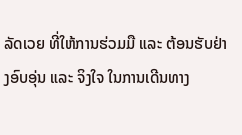ລັດເວຍ ທີ່ໃຫ້ການຮ່ວມມື ແລະ ຕ້ອນຮັບຢ່າງອົບອຸ່ນ ແລະ ຈິງໃຈ ໃນການເດີນທາງ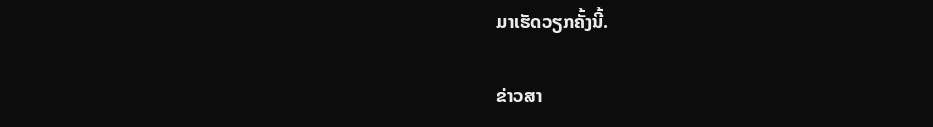ມາເຮັດວຽກຄັ້ງນີ້.

ຂ່າວສາ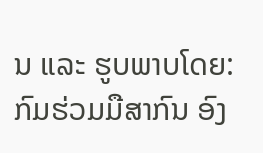ນ ແລະ ຮູບພາບໂດຍ: ກົມຮ່ວມມືສາກົນ ອົງ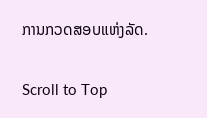ການກວດສອບແຫ່ງລັດ.

Scroll to Top